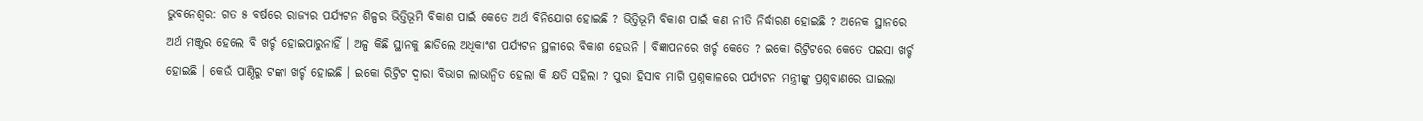ଭୁବନେଶ୍ବର: ଗତ ୫ ବର୍ଷରେ ରାଜ୍ୟର ପର୍ଯ୍ୟଟନ ଶିଳ୍ପର ଭିତ୍ତିଭୂମି ବିକାଶ ପାଇଁ କେତେ ଅର୍ଥ ବିନିଯୋଗ ହୋଇଛି ? ଭିତ୍ତିଭୂମି ବିକାଶ ପାଇଁ କଣ ନୀତି ନିର୍ଦ୍ଧାରଣ ହୋଇଛି ? ଅନେକ ସ୍ଥାନରେ ଅର୍ଥ ମଞ୍ଜୁର ହେଲେ ବି ଖର୍ଚ୍ଚ ହୋଇପାରୁନାହିଁ । ଅଳ୍ପ କିଛି ସ୍ଥାନକୁ ଛାଡିଲେ ଅଧିକାଂଶ ପର୍ଯ୍ୟଟନ ସ୍ଥଳୀରେ ବିକାଶ ହେଉନି । ବିଜ୍ଞାପନରେ ଖର୍ଚ୍ଚ କେତେ ? ଇକୋ ରିଟ୍ରିଟରେ କେତେ ପଇସା ଖର୍ଚ୍ଚ ହୋଇଛି । କେଉଁ ପାଣ୍ଠିରୁ ଟଙ୍କା ଖର୍ଚ୍ଚ ହୋଇଛି । ଇକୋ ରିଟ୍ରିଟ ଦ୍ବାରା ବିଭାଗ ଲାଭାନ୍ବିତ ହେଲା କି କ୍ଷତି ସହିଲା ? ପୁରା ହିସାବ ମାଗି ପ୍ରଶ୍ନକାଳରେ ପର୍ଯ୍ୟଟନ ମନ୍ତ୍ରୀଙ୍କୁ ପ୍ରଶ୍ନବାଣରେ ଘାଇଲା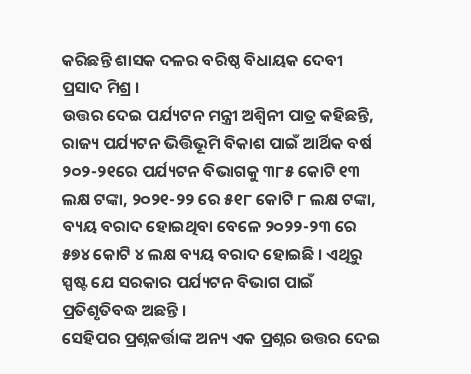କରିଛନ୍ତି ଶାସକ ଦଳର ବରିଷ୍ଠ ବିଧାୟକ ଦେବୀ ପ୍ରସାଦ ମିଶ୍ର ।
ଉତ୍ତର ଦେଇ ପର୍ଯ୍ୟଟନ ମନ୍ତ୍ରୀ ଅଶ୍ବିନୀ ପାତ୍ର କହିଛନ୍ତି, ରାଜ୍ୟ ପର୍ଯ୍ୟଟନ ଭିତ୍ତିଭୂମି ବିକାଶ ପାଇଁ ଆର୍ଥିକ ବର୍ଷ ୨୦୨-୨୧ରେ ପର୍ଯ୍ୟଟନ ବିଭାଗକୁ ୩୮୫ କୋଟି ୧୩ ଲକ୍ଷ ଟଙ୍କା, ୨୦୨୧-୨୨ ରେ ୫୧୮ କୋଟି ୮ ଲକ୍ଷ ଟଙ୍କା, ବ୍ୟୟ ବରାଦ ହୋଇଥିବା ବେଳେ ୨୦୨୨-୨୩ ରେ ୫୭୪ କୋଟି ୪ ଲକ୍ଷ ବ୍ୟୟ ବରାଦ ହୋଇଛି । ଏଥିରୁ ସ୍ପଷ୍ଟ ଯେ ସରକାର ପର୍ଯ୍ୟଟନ ବିଭାଗ ପାଇଁ ପ୍ରତିଶୃତିବଦ୍ଧ ଅଛନ୍ତି ।
ସେହିପର ପ୍ରଶ୍ନକର୍ତ୍ତାଙ୍କ ଅନ୍ୟ ଏକ ପ୍ରଶ୍ନର ଉତ୍ତର ଦେଇ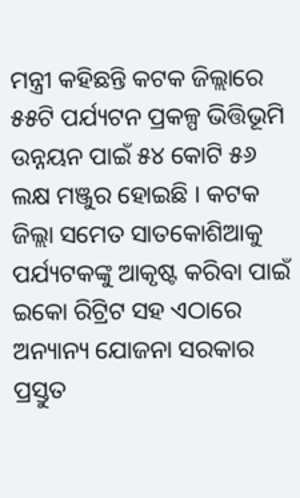ମନ୍ତ୍ରୀ କହିଛନ୍ତି କଟକ ଜିଲ୍ଲାରେ ୫୫ଟି ପର୍ଯ୍ୟଟନ ପ୍ରକଳ୍ପ ଭିତ୍ତିଭୂମି ଉନ୍ନୟନ ପାଇଁ ୫୪ କୋଟି ୫୬ ଲକ୍ଷ ମଞ୍ଜୁର ହୋଇଛି । କଟକ ଜିଲ୍ଲା ସମେତ ସାତକୋଶିଆକୁ ପର୍ଯ୍ୟଟକଙ୍କୁ ଆକୃଷ୍ଟ କରିବା ପାଇଁ ଇକୋ ରିଟ୍ରିଟ ସହ ଏଠାରେ ଅନ୍ୟାନ୍ୟ ଯୋଜନା ସରକାର ପ୍ରସ୍ତୁତ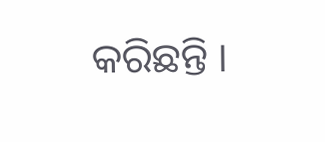କରିଛନ୍ତି ।